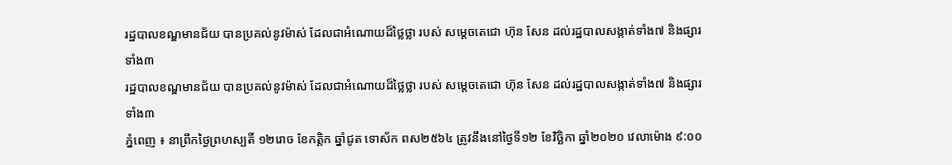រដ្ឋបាលខណ្ឌមានជ័យ បានប្រគល់នូវម៉ាស់ ដែលជាអំណោយដ៏ថ្លៃថ្លា របស់ សម្តេចតេជោ ហ៊ុន សែន ដល់រដ្ឋបាលសង្កាត់ទាំង៧ និងផ្សារទាំង៣
រដ្ឋបាលខណ្ឌមានជ័យ បានប្រគល់នូវម៉ាស់ ដែលជាអំណោយដ៏ថ្លៃថ្លា របស់ សម្តេចតេជោ ហ៊ុន សែន ដល់រដ្ឋបាលសង្កាត់ទាំង៧ និងផ្សារទាំង៣
ភ្នំពេញ ៖ នាព្រឹកថ្ងៃព្រហស្បតិ៍ ១២រោច ខែកត្តិក ឆ្នាំជូត ទោស័ក ពស២៥៦៤ ត្រូវនឹងនៅថ្ងៃទី១២ ខែវិច្ឆិកា ឆ្នាំ២០២០ វេលាម៉ោង ៩:០០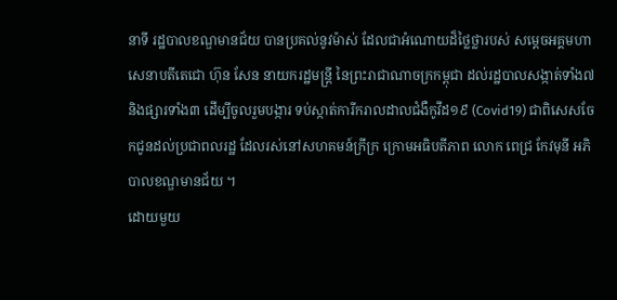នាទី រដ្ឋបាលខណ្ឌមានជ័យ បានប្រគល់នូវម៉ាស់ ដែលជាអំណោយដ៏ថ្លៃថ្លារបស់ សម្តេចអគ្គមហាសេនាបតីតេជោ ហ៊ុន សែន នាយករដ្ឋមន្រ្តី នៃព្រះរាជាណាចក្រកម្ពុជា ដល់រដ្ឋបាលសង្កាត់ទាំង៧ និងផ្សារទាំង៣ ដើម្បីចូលរួមបង្ការ ទប់ស្កាត់ការីករាលដាលជំងឺកូវីដ១៩ (Covid19) ជាពិសេសចែកជូនដល់ប្រជាពលរដ្ឋ ដែលរស់នៅសហគមន៍ក្រីក្រ ក្រោមអធិបតីភាព លោក ពេជ្រ កែវមុនី អភិបាលខណ្ឌមានជ័យ ។
ដោយមួយ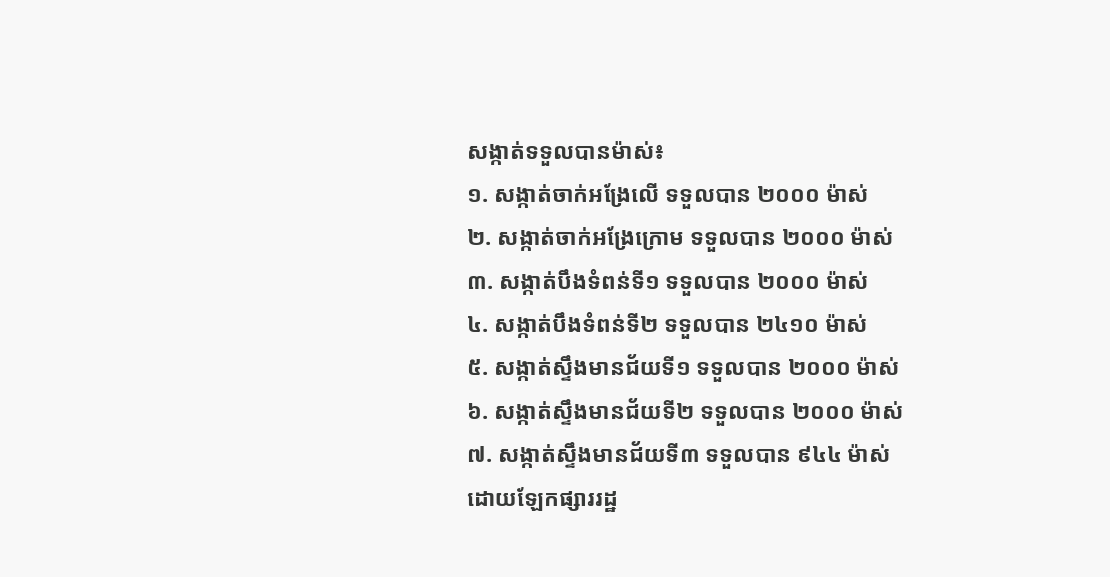សង្កាត់ទទួលបានម៉ាស់៖
១. សង្កាត់ចាក់អង្រែលើ ទទួលបាន ២០០០ ម៉ាស់
២. សង្កាត់ចាក់អង្រែក្រោម ទទួលបាន ២០០០ ម៉ាស់
៣. សង្កាត់បឹងទំពន់ទី១ ទទួលបាន ២០០០ ម៉ាស់
៤. សង្កាត់បឹងទំពន់ទី២ ទទួលបាន ២៤១០ ម៉ាស់
៥. សង្កាត់ស្ទឹងមានជ័យទី១ ទទួលបាន ២០០០ ម៉ាស់
៦. សង្កាត់ស្ទឹងមានជ័យទី២ ទទួលបាន ២០០០ ម៉ាស់
៧. សង្កាត់ស្ទឹងមានជ័យទី៣ ទទួលបាន ៩៤៤ ម៉ាស់
ដោយឡែកផ្សាររដ្ឋ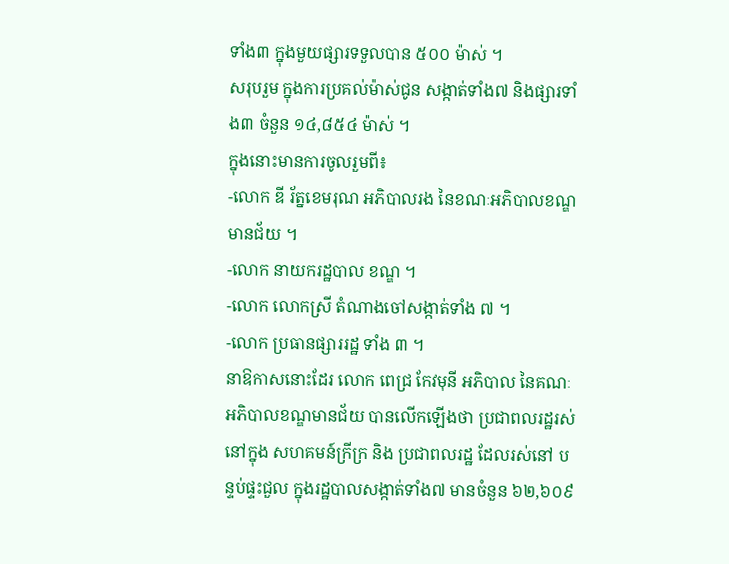ទាំង៣ ក្នុងមួយផ្សារទទួលបាន ៥០០ ម៉ាស់ ។
សរុបរួម ក្នុងការប្រគល់ម៉ាស់ជូន សង្កាត់ទាំង៧ និងផ្សារទាំង៣ ចំនួន ១៤,៨៥៤ ម៉ាស់ ។
ក្នុងនោះមានការចូលរួមពី៖
-លោក ឌី រ័ត្នខេមរុណ អភិបាលរង នៃខណៈអភិបាលខណ្ឌមានជ័យ ។
-លោក នាយករដ្ឋបាល ខណ្ឌ ។
-លោក លោកស្រី តំណាងចៅសង្កាត់ទាំង ៧ ។
-លោក ប្រធានផ្សាររដ្ឋ ទាំង ៣ ។
នាឱកាសនោះដែរ លោក ពេជ្រ កែវមុនី អភិបាល នៃគណៈអភិបាលខណ្ឌមានជ័យ បានលើកឡើងថា ប្រជាពលរដ្ឋរស់នៅក្នុង សហគមន៍ក្រីក្រ និង ប្រជាពលរដ្ឋ ដែលរស់នៅ បន្ទប់ផ្ទះជួល ក្នុងរដ្ឋបាលសង្កាត់ទាំង៧ មានចំនួន ៦២,៦០៩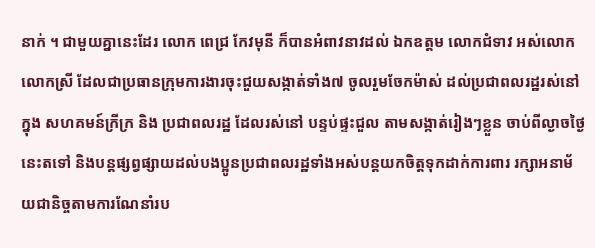នាក់ ។ ជាមួយគ្នានេះដែរ លោក ពេជ្រ កែវមុនី ក៏បានអំពាវនាវដល់ ឯកឧត្ដម លោកជំទាវ អស់លោក លោកស្រី ដែលជាប្រធានក្រុមការងារចុះជួយសង្កាត់ទាំង៧ ចូលរួមចែកម៉ាស់ ដល់ប្រជាពលរដ្ឋរស់នៅក្នុង សហគមន៍ក្រីក្រ និង ប្រជាពលរដ្ឋ ដែលរស់នៅ បន្ទប់ផ្ទះជួល តាមសង្កាត់រៀងៗខ្លួន ចាប់ពីល្ងាចថ្ងៃនេះតទៅ និងបន្តផ្សព្វផ្សាយដល់បងប្អូនប្រជាពលរដ្ឋទាំងអស់បន្តយកចិត្តទុកដាក់ការពារ រក្សាអនាម័យជានិច្ចតាមការណែនាំរប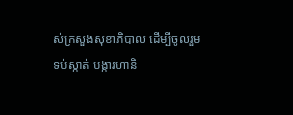ស់ក្រសួងសុខាភិបាល ដេីម្បីចូលរួមទប់ស្កាត់ បង្ការហានិ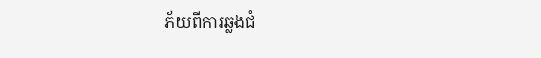ភ័យពីការឆ្លងជំ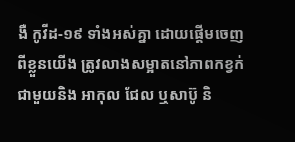ងឺ កូវីដ-១៩ ទាំងអស់គ្នា ដោយផ្តើមចេញពីខ្លួនយើង ត្រូវលាងសម្អាតនៅភាពកខ្វក់ជាមួយនិង អាកុល ជែល ឬសាប៊ូ និ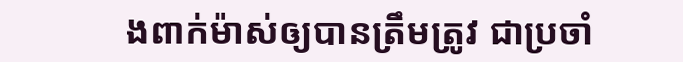ងពាក់ម៉ាស់ឲ្យបានត្រឹមត្រូវ ជាប្រចាំ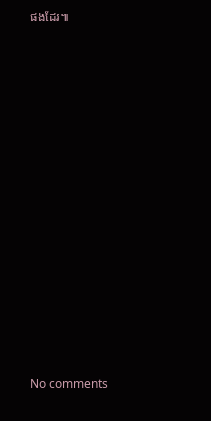ផងដែរ៕
















No comments